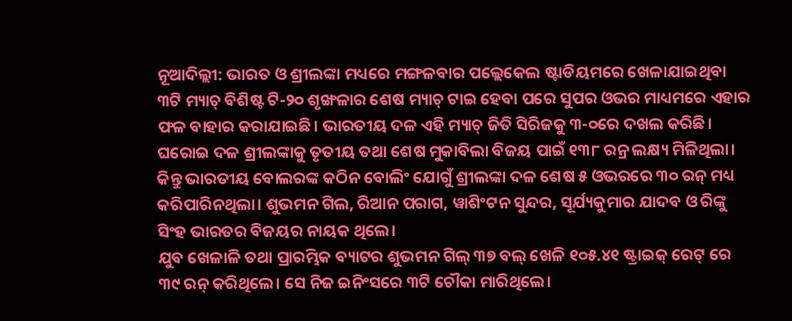ନୂଆଦିଲ୍ଲୀ: ଭାରତ ଓ ଶ୍ରୀଲଙ୍କା ମଧ୍ୟରେ ମଙ୍ଗଳବାର ପଲ୍ଲେକେଲ ଷ୍ଟାଡିୟମରେ ଖେଳାଯାଇଥିବା ୩ଟି ମ୍ୟାଚ୍ ବିଶିଷ୍ଟ ଟି-୨୦ ଶୃଙ୍ଖଳାର ଶେଷ ମ୍ୟାଚ୍ ଟାଇ ହେବା ପରେ ସୁପର ଓଭର ମାଧ୍ୟମରେ ଏହାର ଫଳ ବାହାର କରାଯାଇଛି। ଭାରତୀୟ ଦଳ ଏହି ମ୍ୟାଚ୍ ଜିତି ସିରିଜକୁ ୩-୦ରେ ଦଖଲ କରିଛି। ଘରୋଇ ଦଳ ଶ୍ରୀଲଙ୍କାକୁ ତୃତୀୟ ତଥା ଶେଷ ମୁକାବିଲା ବିଜୟ ପାଇଁ ୧୩୮ ରନ୍ର ଲକ୍ଷ୍ୟ ମିଳିଥିଲା। କିନ୍ତୁ ଭାରତୀୟ ବୋଲରଙ୍କ କଠିନ ବୋଲିଂ ଯୋଗୁଁ ଶ୍ରୀଲଙ୍କା ଦଳ ଶେଷ ୫ ଓଭରରେ ୩୦ ରନ୍ ମଧ୍ୟ କରିପାରିନଥିଲା। ଶୁଭମନ ଗିଲ, ରିଆନ ପରାଗ, ୱାଶିଂଟନ ସୁନ୍ଦର, ସୂର୍ଯ୍ୟକୁମାର ଯାଦବ ଓ ରିଙ୍କୁ ସିଂହ ଭାରତର ବିଜୟର ନାୟକ ଥିଲେ।
ଯୁବ ଖେଳାଳି ତଥା ପ୍ରାରମ୍ଭିକ ବ୍ୟାଟର ଶୁଭମନ ଗିଲ୍ ୩୭ ବଲ୍ ଖେଳି ୧୦୫.୪୧ ଷ୍ଟ୍ରାଇକ୍ ରେଟ୍ ରେ ୩୯ ରନ୍ କରିଥିଲେ। ସେ ନିଜ ଇନିଂସରେ ୩ଟି ଚୌକା ମାରିଥିଲେ।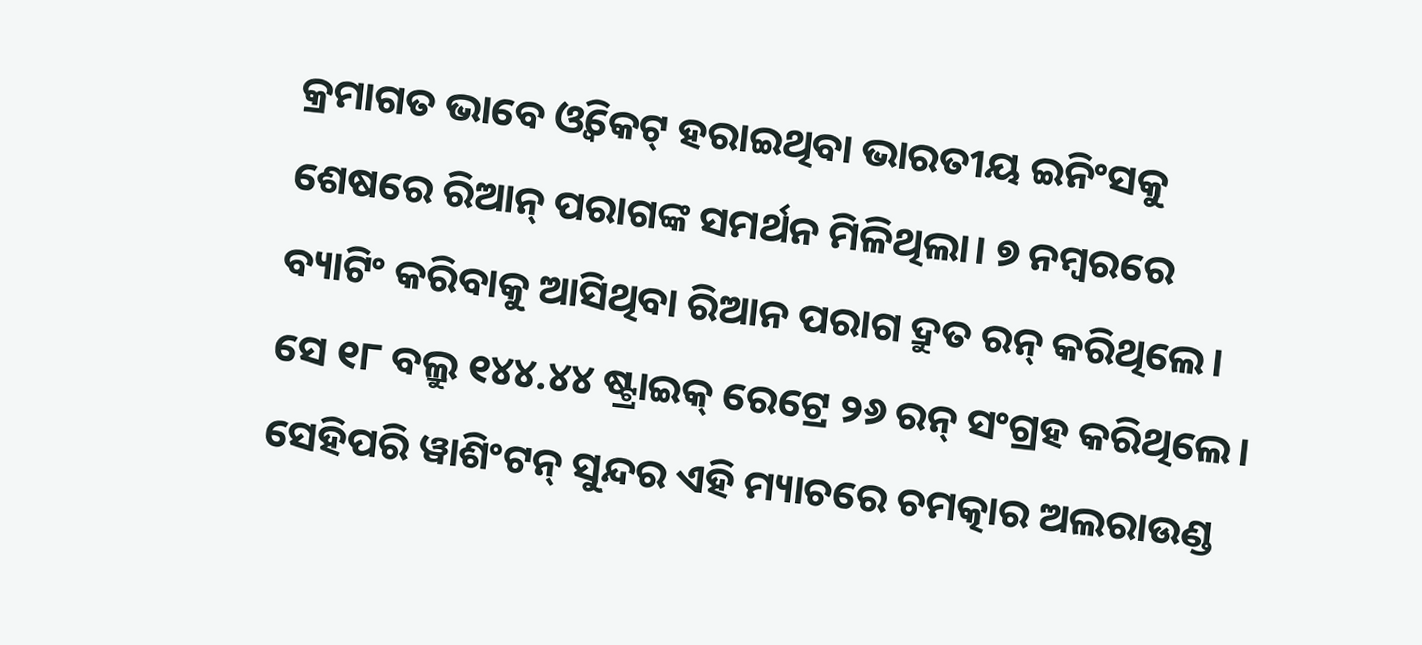କ୍ରମାଗତ ଭାବେ ଓ୍ଵିକେଟ୍ ହରାଇଥିବା ଭାରତୀୟ ଇନିଂସକୁ ଶେଷରେ ରିଆନ୍ ପରାଗଙ୍କ ସମର୍ଥନ ମିଳିଥିଲା। ୭ ନମ୍ବରରେ ବ୍ୟାଟିଂ କରିବାକୁ ଆସିଥିବା ରିଆନ ପରାଗ ଦ୍ରୁତ ରନ୍ କରିଥିଲେ। ସେ ୧୮ ବଲ୍ରୁ ୧୪୪.୪୪ ଷ୍ଟ୍ରାଇକ୍ ରେଟ୍ରେ ୨୬ ରନ୍ ସଂଗ୍ରହ କରିଥିଲେ।
ସେହିପରି ୱାଶିଂଟନ୍ ସୁନ୍ଦର ଏହି ମ୍ୟାଚରେ ଚମତ୍କାର ଅଲରାଉଣ୍ଡ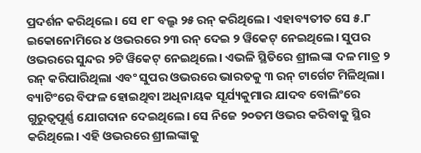ପ୍ରଦର୍ଶନ କରିଥିଲେ। ସେ ୧୮ ବଲ୍ରୁ ୨୫ ରନ୍ କରିଥିଲେ। ଏହାବ୍ୟତୀତ ସେ ୫.୮ ଇକୋନୋମିରେ ୪ ଓଭରରେ ୨୩ ରନ୍ ଦେଇ ୨ ୱିକେଟ୍ ନେଇଥିଲେ। ସୁପର ଓଭରରେ ସୁନ୍ଦର ୨ଟି ୱିକେଟ୍ ନେଇଥିଲେ। ଏଭଳି ସ୍ଥିତିରେ ଶ୍ରୀଲଙ୍କା ଦଳ ମାତ୍ର ୨ ରନ୍ କରିପାରିଥିଲା ଏବଂ ସୁପର ଓଭରରେ ଭାରତକୁ ୩ ରନ୍ ଟାର୍ଗେଟ ମିଳିଥିଲା।
ବ୍ୟାଟିଂରେ ବିଫଳ ହୋଇଥିବା ଅଧିନାୟକ ସୂର୍ଯ୍ୟକୁମାର ଯାଦବ ବୋଲିଂରେ ଗୁରୁତ୍ୱପୂର୍ଣ୍ଣ ଯୋଗଦାନ ଦେଇଥିଲେ। ସେ ନିଜେ ୨୦ତମ ଓଭର କରିବାକୁ ସ୍ଥିର କରିଥିଲେ। ଏହି ଓଭରରେ ଶ୍ରୀଲଙ୍କାକୁ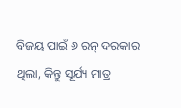ବିଜୟ ପାଇଁ ୬ ରନ୍ ଦରକାର ଥିଲା, କିନ୍ତୁ ସୂର୍ଯ୍ୟ ମାତ୍ର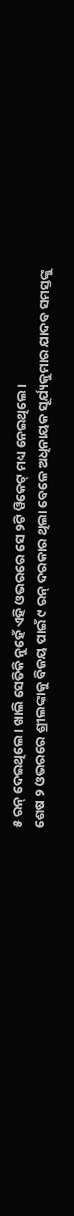୫ ରନ୍ ଦେଇଥିଲେ। ଖାଲି ସେତିକି ନୁହେଁ ଏହି ଓଭରରେ ସେ ୨ଟି ୱିକେଟ୍ ମଧ୍ୟ ନେଇଥିଲେ।
ଶେଷ ୨ ଓଭରରେ ଶ୍ରୀଲଙ୍କାକୁ ବିଜୟ ପାଇଁ ୯ ରନ୍ ଦରକାର ଥିଲା ବେଳେ ଅଧିନାୟକ ସୂର୍ଯ୍ୟକୁମାର ଯାଦବ ସମସ୍ତଙ୍କୁ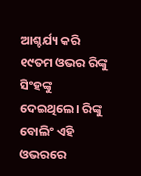ଆଶ୍ଚର୍ଯ୍ୟ କରି ୧୯ତମ ଓଭର ରିଙ୍କୁ ସିଂହଙ୍କୁ ଦେଇଥିଲେ। ରିଙ୍କୁ ବୋଲିଂ ଏହି ଓଭରରେ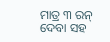ମାତ୍ର ୩ ରନ୍ ଦେବା ସହ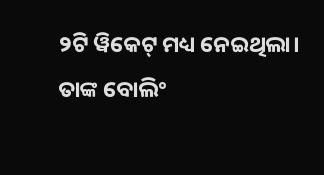୨ଟି ୱିକେଟ୍ ମଧ୍ୟ ନେଇଥିଲା। ତାଙ୍କ ବୋଲିଂ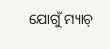ଯୋଗୁଁ ମ୍ୟାଚ୍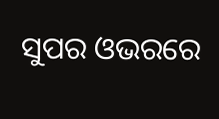ସୁପର ଓଭରରେ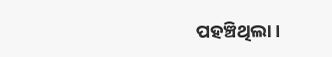ପହଞ୍ଚିଥିଲା।